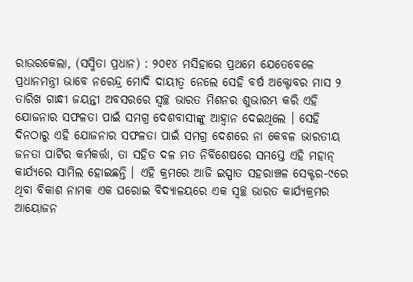ରାଉରକେଲା, (ସସ୍ମିତା ପ୍ରଧାନ) : ୨୦୧୪ ମସିହାରେ ପ୍ରଥମେ ଯେତେବେଳେ ପ୍ରଧାନମନ୍ତ୍ରୀ ଭାବେ ନରେନ୍ଦ୍ର ମୋଦି ଦାୟୀତ୍ୱ ନେଲେ ସେହି ବର୍ଷ ଅକ୍ଟୋବର ମାସ ୨ ତାରିଖ ଗାନ୍ଧୀ ଜୟନ୍ତୀ ଅବସରରେ ସ୍ଵଚ୍ଛ ଭାରତ ମିଶନର ଶୁଭାରମ୍ଭ କରି ଏହି ଯୋଜନାର ସଫଳତା ପାଇଁ ସମଗ୍ର ଦେଶବାସୀଙ୍କୁ ଆହ୍ୱାନ ଦେଇଥିଲେ । ସେହି ଦିନଠାରୁ ଏହି ଯୋଜନାର ସଫଳତା ପାଇଁ ସମଗ୍ର ଦେଶରେ ନା କେବଳ ଭାରତୀୟ ଜନତା ପାର୍ଟିର କର୍ମକର୍ତ୍ତା, ତା ସହିତ ଦଳ ମତ ନିର୍ବିଶେଷରେ ସମସ୍ତେ ଏହି ମହାନ୍ କାର୍ଯ୍ୟରେ ସାମିଲ ହୋଇଛନ୍ତି । ଏହି କ୍ରମରେ ଆଜି ଇସ୍ପାତ ସହରାଞ୍ଚଳ ସେକ୍ଟର-୯ରେ ଥିବା ବିକାଶ ନାମକ ଏକ ଘରୋଇ ବିଦ୍ୟାଳୟରେ ଏକ ସ୍ଵଚ୍ଛ ଭାରତ କାର୍ଯ୍ୟକ୍ରମର ଆୟୋଜନ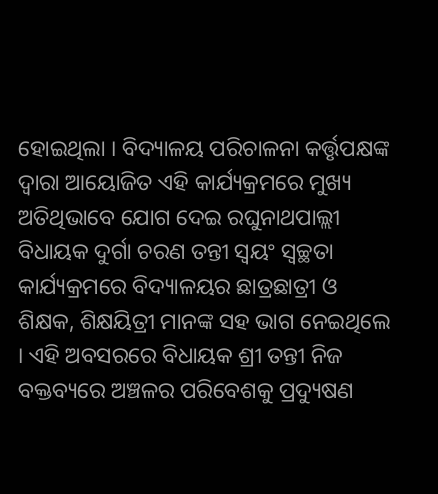ହୋଇଥିଲା । ବିଦ୍ୟାଳୟ ପରିଚାଳନା କର୍ତ୍ତୃପକ୍ଷଙ୍କ ଦ୍ଵାରା ଆୟୋଜିତ ଏହି କାର୍ଯ୍ୟକ୍ରମରେ ମୁଖ୍ୟ ଅତିଥିଭାବେ ଯୋଗ ଦେଇ ରଘୁନାଥପାଲ୍ଲୀ ବିଧାୟକ ଦୁର୍ଗା ଚରଣ ତନ୍ତୀ ସ୍ୱୟଂ ସ୍ୱଚ୍ଛତା କାର୍ଯ୍ୟକ୍ରମରେ ବିଦ୍ୟାଳୟର ଛାତ୍ରଛାତ୍ରୀ ଓ ଶିକ୍ଷକ, ଶିକ୍ଷୟିତ୍ରୀ ମାନଙ୍କ ସହ ଭାଗ ନେଇଥିଲେ । ଏହି ଅବସରରେ ବିଧାୟକ ଶ୍ରୀ ତନ୍ତୀ ନିଜ ବକ୍ତବ୍ୟରେ ଅଞ୍ଚଳର ପରିବେଶକୁ ପ୍ରଦ୍ୟୁଷଣ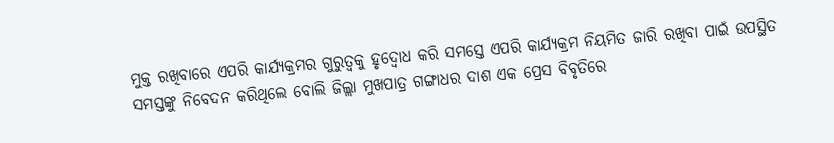ମୁକ୍ତ ରଖିବାରେ ଏପରି କାର୍ଯ୍ୟକ୍ରମର ଗୁରୁତ୍ୱକୁ ହୃଦ୍ବୋଧ କରି ସମସ୍ତେ ଏପରି କାର୍ଯ୍ୟକ୍ରମ ନିୟମିତ ଜାରି ରଖିବା ପାଇଁ ଉପସ୍ଥିତ ସମସ୍ତଙ୍କୁ ନିବେଦନ କରିଥିଲେ ବୋଲି ଜିଲ୍ଲା ମୁଖପାତ୍ର ଗଙ୍ଗାଧର ଦାଶ ଏକ ପ୍ରେସ ବିବୃତିରେ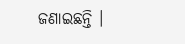ଜଣାଇଛନ୍ତି ।